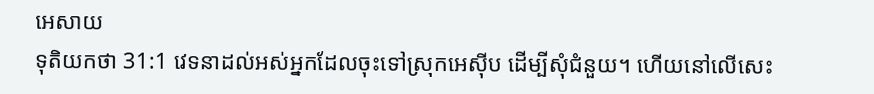អេសាយ
ទុតិយកថា 31:1 វេទនាដល់អស់អ្នកដែលចុះទៅស្រុកអេស៊ីប ដើម្បីសុំជំនួយ។ ហើយនៅលើសេះ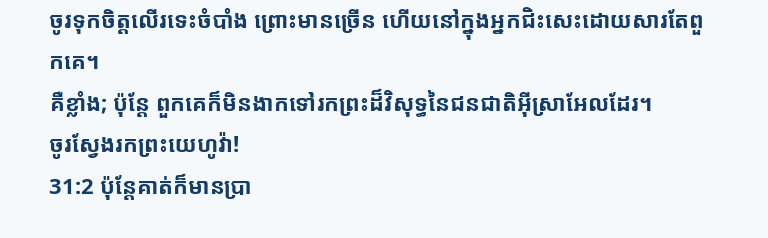ចូរទុកចិត្តលើរទេះចំបាំង ព្រោះមានច្រើន ហើយនៅក្នុងអ្នកជិះសេះដោយសារតែពួកគេ។
គឺខ្លាំង; ប៉ុន្ដែ ពួកគេក៏មិនងាកទៅរកព្រះដ៏វិសុទ្ធនៃជនជាតិអ៊ីស្រាអែលដែរ។
ចូរស្វែងរកព្រះយេហូវ៉ា!
31:2 ប៉ុន្តែគាត់ក៏មានប្រា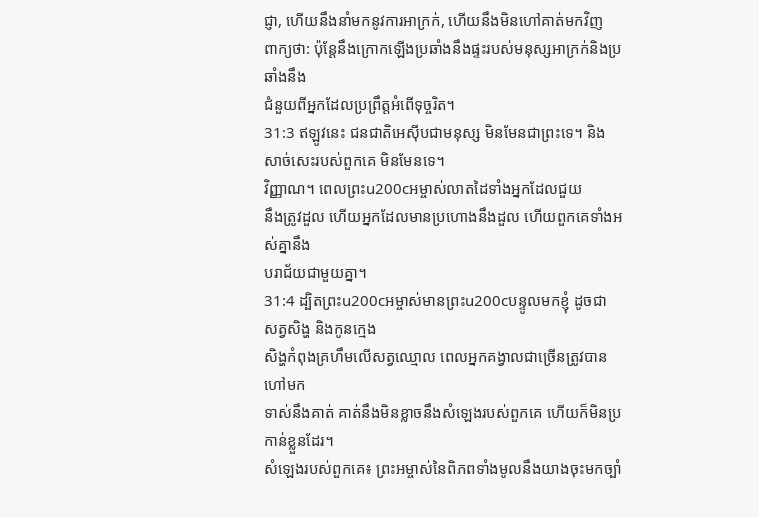ជ្ញា, ហើយនឹងនាំមកនូវការអាក្រក់, ហើយនឹងមិនហៅគាត់មកវិញ
ពាក្យថា: ប៉ុន្តែនឹងក្រោកឡើងប្រឆាំងនឹងផ្ទះរបស់មនុស្សអាក្រក់និងប្រឆាំងនឹង
ជំនួយពីអ្នកដែលប្រព្រឹត្តអំពើទុច្ចរិត។
31:3 ឥឡូវនេះ ជនជាតិអេស៊ីបជាមនុស្ស មិនមែនជាព្រះទេ។ និងសាច់សេះរបស់ពួកគេ មិនមែនទេ។
វិញ្ញាណ។ ពេលព្រះu200cអម្ចាស់លាតដៃទាំងអ្នកដែលជួយ
នឹងត្រូវដួល ហើយអ្នកដែលមានប្រហោងនឹងដួល ហើយពួកគេទាំងអស់គ្នានឹង
បរាជ័យជាមួយគ្នា។
31:4 ដ្បិតព្រះu200cអម្ចាស់មានព្រះu200cបន្ទូលមកខ្ញុំ ដូចជាសត្វសិង្ហ និងកូនក្មេង
សិង្ហកំពុងគ្រហឹមលើសត្វឈ្មោល ពេលអ្នកគង្វាលជាច្រើនត្រូវបានហៅមក
ទាស់នឹងគាត់ គាត់នឹងមិនខ្លាចនឹងសំឡេងរបស់ពួកគេ ហើយក៏មិនប្រកាន់ខ្លួនដែរ។
សំឡេងរបស់ពួកគេ៖ ព្រះអម្ចាស់នៃពិភពទាំងមូលនឹងយាងចុះមកច្បាំ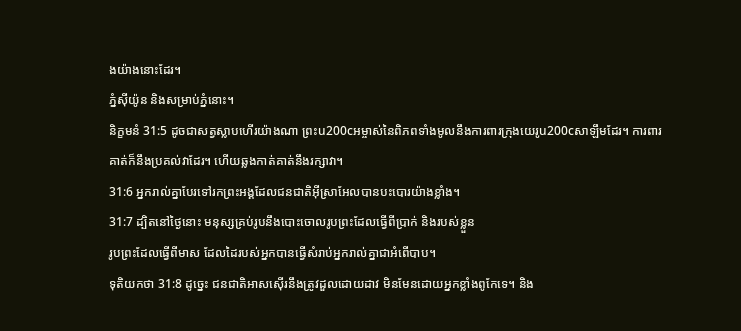ងយ៉ាងនោះដែរ។
ភ្នំស៊ីយ៉ូន និងសម្រាប់ភ្នំនោះ។
និក្ខមនំ 31:5 ដូចជាសត្វស្លាបហើរយ៉ាងណា ព្រះu200cអម្ចាស់នៃពិភពទាំងមូលនឹងការពារក្រុងយេរូu200cសាឡឹមដែរ។ ការពារ
គាត់ក៏នឹងប្រគល់វាដែរ។ ហើយឆ្លងកាត់គាត់នឹងរក្សាវា។
31:6 អ្នករាល់គ្នាបែរទៅរកព្រះអង្គដែលជនជាតិអ៊ីស្រាអែលបានបះបោរយ៉ាងខ្លាំង។
31:7 ដ្បិតនៅថ្ងៃនោះ មនុស្សគ្រប់រូបនឹងបោះចោលរូបព្រះដែលធ្វើពីប្រាក់ និងរបស់ខ្លួន
រូបព្រះដែលធ្វើពីមាស ដែលដៃរបស់អ្នកបានធ្វើសំរាប់អ្នករាល់គ្នាជាអំពើបាប។
ទុតិយកថា 31:8 ដូច្នេះ ជនជាតិអាសស៊ើរនឹងត្រូវដួលដោយដាវ មិនមែនដោយអ្នកខ្លាំងពូកែទេ។ និង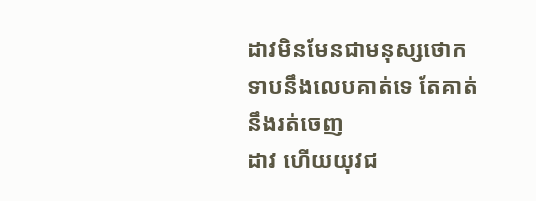ដាវមិនមែនជាមនុស្សថោកទាបនឹងលេបគាត់ទេ តែគាត់នឹងរត់ចេញ
ដាវ ហើយយុវជ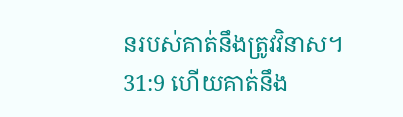នរបស់គាត់នឹងត្រូវវិនាស។
31:9 ហើយគាត់នឹង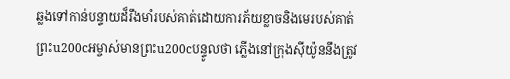ឆ្លងទៅកាន់បន្ទាយដ៏រឹងមាំរបស់គាត់ដោយការភ័យខ្លាចនិងមេរបស់គាត់
ព្រះu200cអម្ចាស់មានព្រះu200cបន្ទូលថា ភ្លើងនៅក្រុងស៊ីយ៉ូននឹងត្រូវ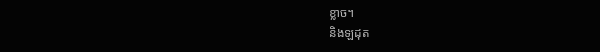ខ្លាច។
និងឡដុត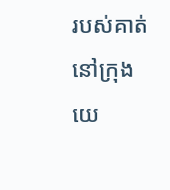របស់គាត់នៅក្រុងយេ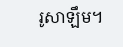រូសាឡឹម។